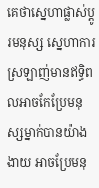គេថាស្នេហាផ្លាស់ប្ដូរមនុស្ស ស្នេហាការស្រឡាញ់មានឥទ្ធិពលអាចកែប្រែមនុស្សម្នាក់បានយ៉ាងងាយ អាចប្រែមនុ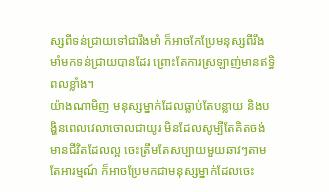ស្សពីទន់ជ្រាយទៅជារឹងមាំ ក៏អាចកែប្រែមនុស្សពីរឹងមាំមកទន់ជ្រាយបានដែរ ព្រោះតែការស្រឡាញ់មានឥទ្ធិពលខ្លាំង។
យ៉ាងណាមិញ មនុស្សម្នាក់ដែលធ្លាប់តែបន្លាយ និងបង្ហិនពេលវេលាចោលជាយូរ មិនដែលសូម្បីតែគិតចង់មានជីវិតដែលល្អ ចេះត្រឹមតែសប្បាយមួយឆាវៗតាមតែអារម្មណ៍ ក៏អាចប្រែមកជាមនុស្សម្នាក់ដែលចេះ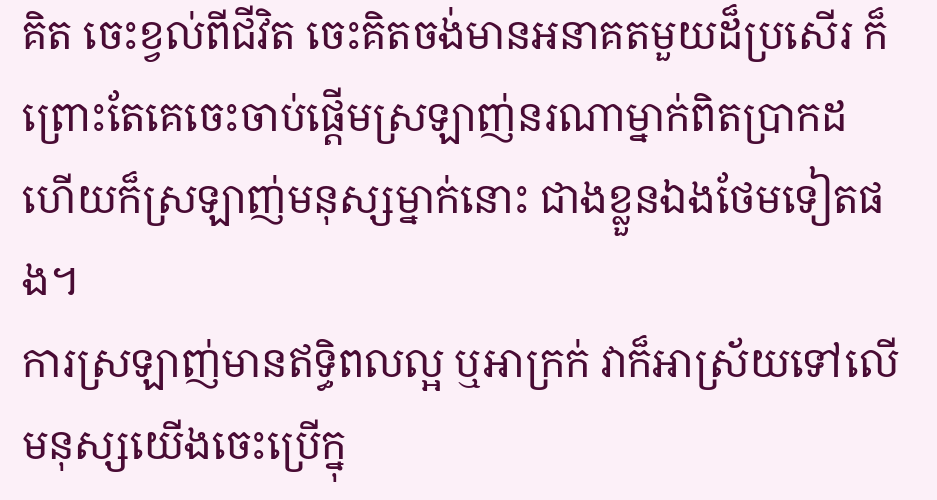គិត ចេះខ្វល់ពីជីវិត ចេះគិតចង់មានអនាគតមួយដ៏ប្រសើរ ក៏ព្រោះតែគេចេះចាប់ផ្ដើមស្រឡាញ់នរណាម្នាក់ពិតប្រាកដ ហើយក៏ស្រឡាញ់មនុស្សម្នាក់នោះ ជាងខ្លួនឯងថែមទៀតផង។
ការស្រឡាញ់មានឥទ្ធិពលល្អ ឬអាក្រក់ វាក៏អាស្រ័យទៅលើមនុស្សយើងចេះប្រើក្នុ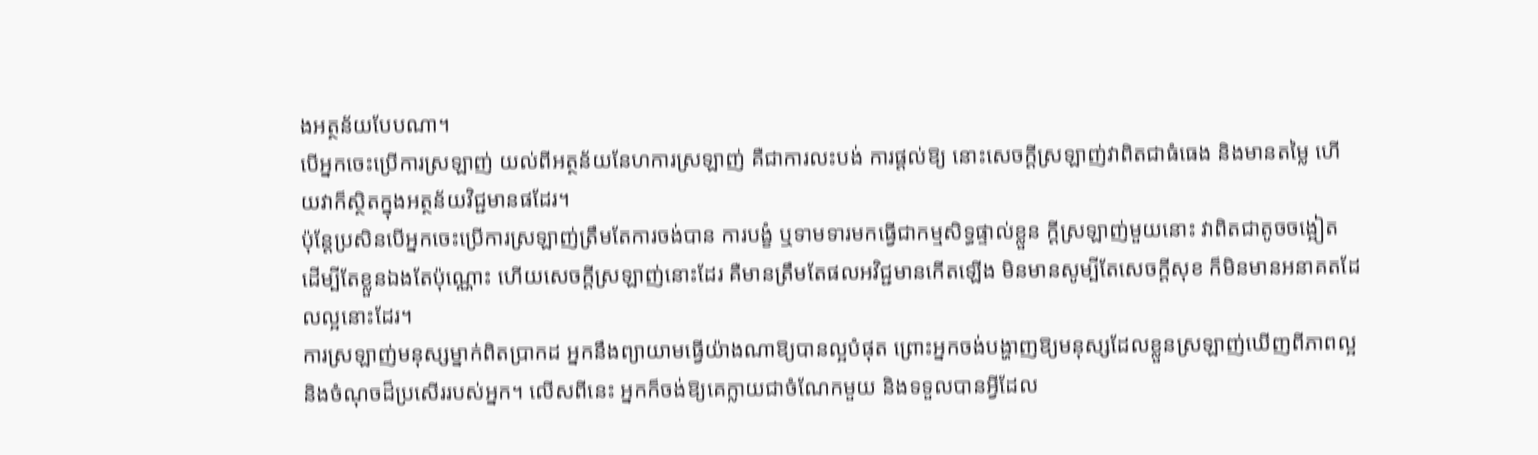ងអត្ថន័យបែបណា។
បើអ្នកចេះប្រើការស្រឡាញ់ យល់ពីអត្ថន័យនែហការស្រឡាញ់ គឺជាការលះបង់ ការផ្ដល់ឱ្យ នោះសេចក្ដីស្រឡាញ់វាពិតជាធំធេង និងមានតម្លៃ ហើយវាក៏ស្ថិតក្នុងអត្ថន័យវិជ្ជមានផដែរ។
ប៉ុន្តែប្រសិនបើអ្នកចេះប្រើការស្រឡាញ់ត្រឹមតែការចង់បាន ការបង្ខំ ឬទាមទារមកធ្វើជាកម្មសិទ្ធផ្ទាល់ខ្លួន ក្ដីស្រឡាញ់មួយនោះ វាពិតជាតូចចង្អៀត ដើម្បីតែខ្លួនឯងតែប៉ុណ្ណោះ ហើយសេចក្ដីស្រឡាញ់នោះដែរ គឺមានត្រឹមតែផលអវិជ្ជមានកើតឡើង មិនមានសូម្បីតែសេចក្ដីសុខ ក៏មិនមានអនាគតដែលល្អនោះដែរ។
ការស្រឡាញ់មនុស្សម្នាក់ពិតប្រាកដ អ្នកនឹងព្យាយាមធ្វើយ៉ាងណាឱ្យបានល្អបំផុត ព្រោះអ្នកចង់បង្ហាញឱ្យមនុស្សដែលខ្លួនស្រឡាញ់ឃើញពីភាពល្អ និងចំណុចដ៏ប្រសើររបស់អ្នក។ លើសពីនេះ អ្នកក៏ចង់ឱ្យគេក្លាយជាចំណែកមួយ និងទទួលបានអ្វីដែល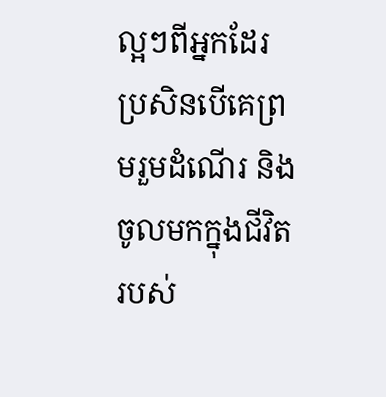ល្អៗពីអ្នកដែរ ប្រសិនបើគេព្រមរួមដំណើរ និងចូលមកក្នុងជីវិតរបស់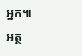អ្នក៕
អត្ថ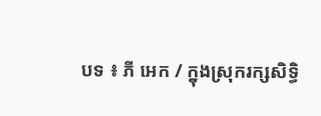បទ ៖ ភី អេក / ក្នុងស្រុករក្សសិទ្ធិ